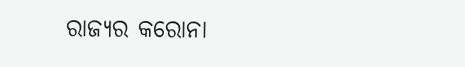ରାଜ୍ୟର କରୋନା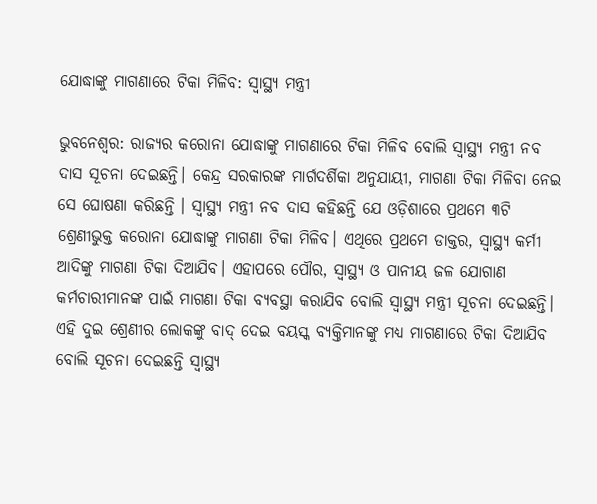ଯୋଦ୍ଧାଙ୍କୁ ମାଗଣାରେ ଟିକା ମିଳିବ: ସ୍ୱାସ୍ଥ୍ୟ ମନ୍ତ୍ରୀ

ଭୁବନେଶ୍ବର: ରାଜ୍ୟର କରୋନା ଯୋଦ୍ଧାଙ୍କୁ ମାଗଣାରେ ଟିକା ମିଳିବ ବୋଲି ସ୍ୱାସ୍ଥ୍ୟ ମନ୍ତ୍ରୀ ନବ ଦାସ ସୂଚନା ଦେଇଛନ୍ତି। କେନ୍ଦ୍ର ସରକାରଙ୍କ ମାର୍ଗଦର୍ଶିକା ଅନୁଯାୟୀ, ମାଗଣା ଟିକା ମିଳିବା ନେଇ ସେ ଘୋଷଣା କରିଛନ୍ତି । ସ୍ୱାସ୍ଥ୍ୟ ମନ୍ତ୍ରୀ ନବ ଦାସ କହିଛନ୍ତି ଯେ ଓଡ଼ିଶାରେ ପ୍ରଥମେ ୩ଟି ଶ୍ରେଣୀଭୁକ୍ତ କରୋନା ଯୋଦ୍ଧାଙ୍କୁ ମାଗଣା ଟିକା ମିଳିବ। ଏଥିରେ ପ୍ରଥମେ ଡାକ୍ତର, ସ୍ୱାସ୍ଥ୍ୟ କର୍ମୀ ଆଦିଙ୍କୁ ମାଗଣା ଟିକା ଦିଆଯିବ। ଏହାପରେ ପୌର, ସ୍ୱାସ୍ଥ୍ୟ ଓ ପାନୀୟ ଜଳ ଯୋଗାଣ କର୍ମଚାରୀମାନଙ୍କ ପାଇଁ ମାଗଣା ଟିକା ବ୍ୟବସ୍ଥା କରାଯିବ ବୋଲି ସ୍ୱାସ୍ଥ୍ୟ ମନ୍ତ୍ରୀ ସୂଚନା ଦେଇଛନ୍ତି। ଏହି ଦୁଇ ଶ୍ରେଣୀର ଲୋକଙ୍କୁ ବାଦ୍ ଦେଇ ବୟସ୍କ ବ୍ୟକ୍ତିମାନଙ୍କୁ ମଧ୍ୟ ମାଗଣାରେ ଟିକା ଦିଆଯିବ ବୋଲି ସୂଚନା ଦେଇଛନ୍ତି ସ୍ୱାସ୍ଥ୍ୟ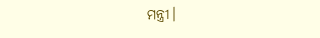ମନ୍ତ୍ରୀ।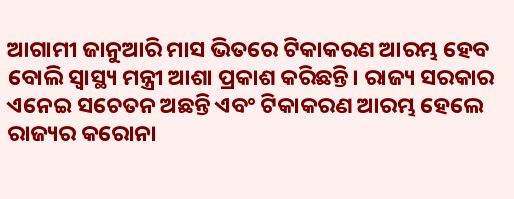ଆଗାମୀ ଜାନୁଆରି ମାସ ଭିତରେ ଟିକାକରଣ ଆରମ୍ଭ ହେବ ବୋଲି ସ୍ୱାସ୍ଥ୍ୟ ମନ୍ତ୍ରୀ ଆଶା ପ୍ରକାଶ କରିଛନ୍ତି। ରାଜ୍ୟ ସରକାର ଏନେଇ ସଚେତନ ଅଛନ୍ତି ଏବଂ ଟିକାକରଣ ଆରମ୍ଭ ହେଲେ ରାଜ୍ୟର କରୋନା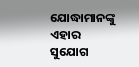ଯୋଦ୍ଧାମାନଙ୍କୁ ଏହାର ସୁଯୋଗ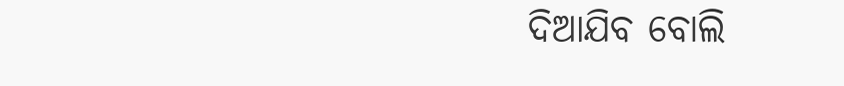ଦିଆଯିବ ବୋଲି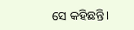ସେ କହିଛନ୍ତି।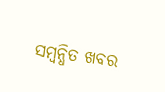ସମ୍ବନ୍ଧିତ ଖବର